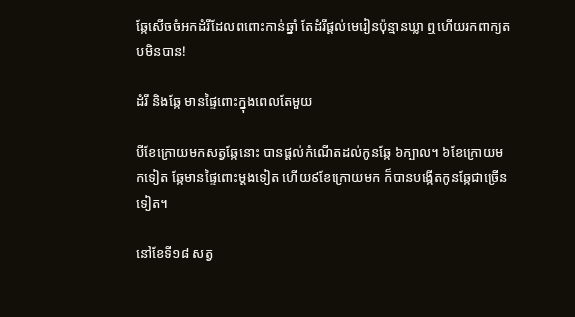ឆ្កែសើចចំអកដំរីដែលពពោះកាន់ឆ្នាំ តែដំរីផ្ដល់មេរៀនប៉ុន្មានឃ្លា ឮហើយរកពាក្យតបមិនបាន!

ដំរី និងឆ្កែ មានផ្ទៃពោះក្នុងពេលតែមួយ

បីខែក្រោយមកសត្វឆ្កែនោះ បានផ្តល់កំណើតដល់កូនឆ្កែ ៦ក្បាល។ ៦ខែក្រោយមកទៀត ឆ្កែមានផ្ទៃពោះម្តងទៀត ហើយ៩ខែក្រោយមក ក៏បានបង្កើតកូនឆ្កែជាច្រើនទៀត។

នៅខែទី១៨ សត្វ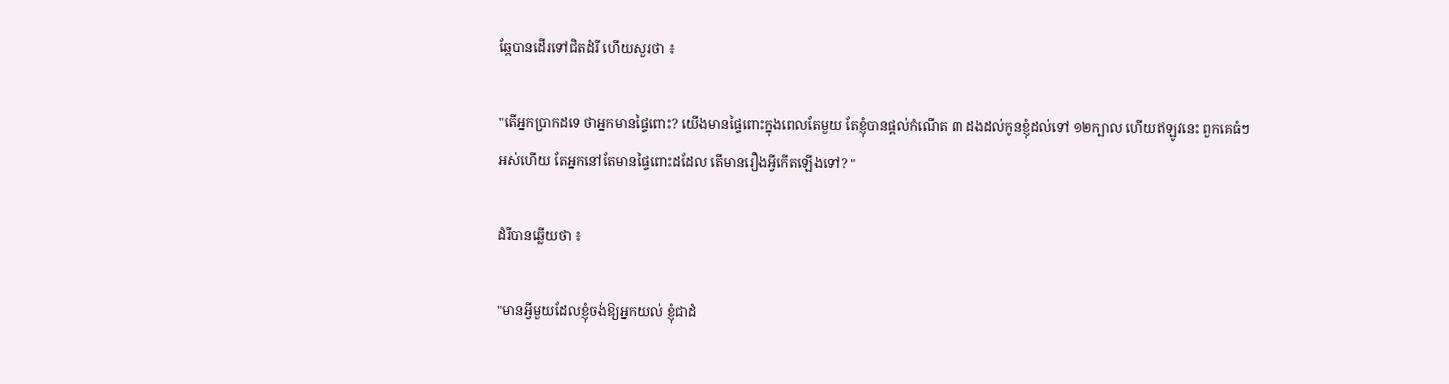ឆ្កែបានដើរទៅជិតដំរី ហើយសួរថា ៖

"តើអ្នកប្រាកដទេ ថាអ្នកមានផ្ទៃពោះ? យើងមានផ្ទៃពោះក្នុងពេលតែមួយ តែខ្ញុំបានផ្តល់កំណើត ៣ ដងដល់កូនខ្ញុំដល់ទៅ ១២ក្បាល ហើយឥឡូវនេះ ពួកគេធំៗអស់ហើយ តែអ្នកនៅតែមានផ្ទៃពោះដដែល តើមានរឿងអ្វីកើតឡើងទៅ? "

ដំរីបានឆ្លើយថា ៖

"មានអ្វីមួយដែលខ្ញុំចង់ឱ្យអ្នកយល់ ខ្ញុំជាដំ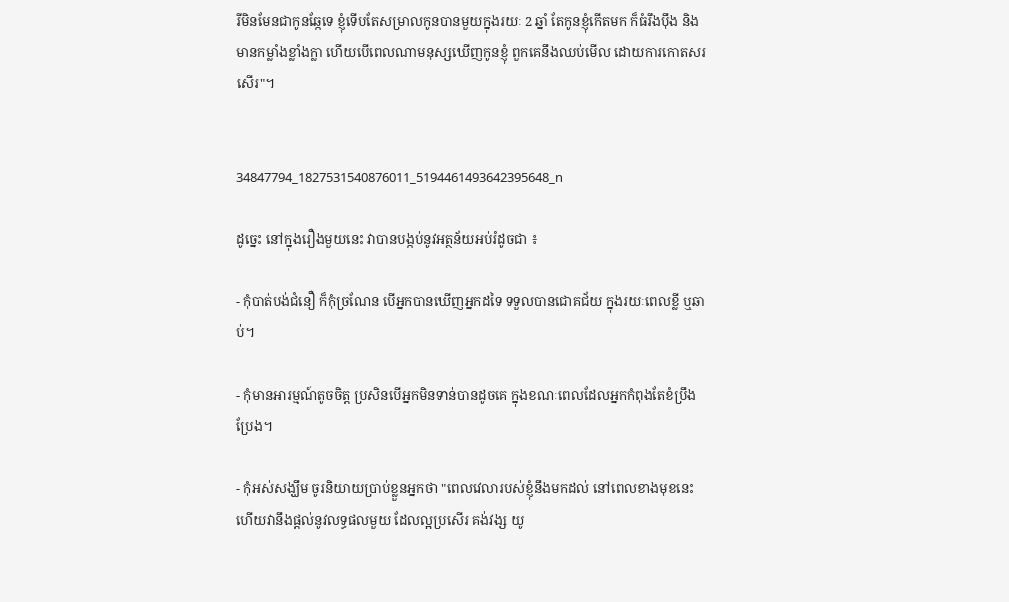រីមិនមែនជាកូនឆ្កែទេ ខ្ញុំទើបតែសម្រាលកូនបានមួយក្នុងរយៈ 2 ឆ្នាំ តែកូនខ្ញុំកើតមក ក៏ធំរឹងប៉ឹង និងមានកម្លាំងខ្លាំងក្លា ហើយបើពេលណាមនុស្សឃើញកូនខ្ញុំ ពួកគេនឹងឈប់មើល ដោយការកោតសរសើរ"។


34847794_1827531540876011_5194461493642395648_n

ដូច្នេះ នៅក្នុងរឿងមួយនេះ វាបានបង្កប់នូវអត្ថន័យអប់រំដូចជា ៖

- កុំបាត់បង់ជំនឿ ក៏កុំច្រណែន បើអ្នកបានឃើញអ្នកដទៃ ទទួលបានជោគជ័យ ក្នុងរយៈពេលខ្លី ឬឆាប់។

- កុំមានអារម្មណ៍តូចចិត្ត ប្រសិនបើអ្នកមិនទាន់បានដូចគេ ក្នុងខណៈពេលដែលអ្នកកំពុងតែខំប្រឹងប្រែង។

- កុំអស់សង្ឃឹម ចូរនិយាយប្រាប់ខ្លួនអ្នកថា "ពេលវេលារបស់ខ្ញុំនឹងមកដល់ នៅពេលខាងមុខនេះ ហើយវានឹងផ្ដល់នូវលទ្ធផលមួយ ដែលល្អប្រសើរ គង់វង្ស យូ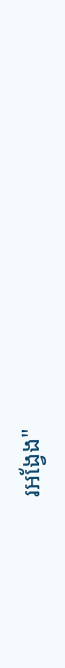រអង្វែង"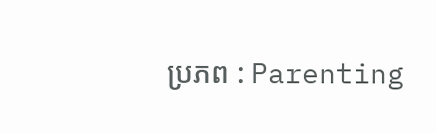ប្រភព : Parenting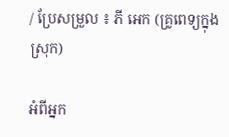/ ប្រែសម្រួល ៖ ភី អេក (គ្រូពេទ្យក្នុងស្រុក)

អំពីអ្នក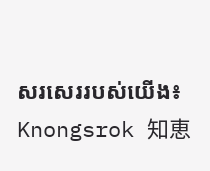សរសេររបស់យើង៖ Knongsrok 知恵